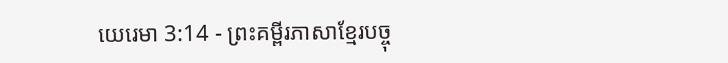យេរេមា 3:14 - ព្រះគម្ពីរភាសាខ្មែរបច្ចុ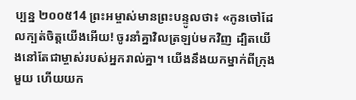ប្បន្ន ២០០៥14 ព្រះអម្ចាស់មានព្រះបន្ទូលថា៖ «កូនចៅដែលក្បត់ចិត្តយើងអើយ! ចូរនាំគ្នាវិលត្រឡប់មកវិញ ដ្បិតយើងនៅតែជាម្ចាស់របស់អ្នករាល់គ្នា។ យើងនឹងយកម្នាក់ពីក្រុងមួយ ហើយយក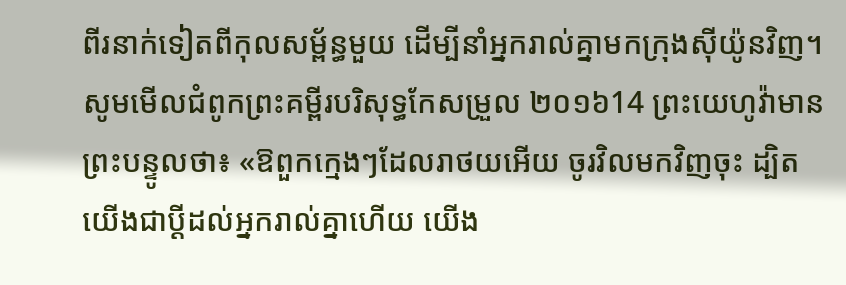ពីរនាក់ទៀតពីកុលសម្ព័ន្ធមួយ ដើម្បីនាំអ្នករាល់គ្នាមកក្រុងស៊ីយ៉ូនវិញ។ សូមមើលជំពូកព្រះគម្ពីរបរិសុទ្ធកែសម្រួល ២០១៦14 ព្រះយេហូវ៉ាមានព្រះបន្ទូលថា៖ «ឱពួកក្មេងៗដែលរាថយអើយ ចូរវិលមកវិញចុះ ដ្បិតយើងជាប្ដីដល់អ្នករាល់គ្នាហើយ យើង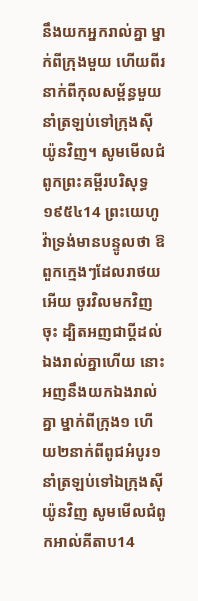នឹងយកអ្នករាល់គ្នា ម្នាក់ពីក្រុងមួយ ហើយពីរនាក់ពីកុលសម្ព័ន្ធមួយ នាំត្រឡប់ទៅក្រុងស៊ីយ៉ូនវិញ។ សូមមើលជំពូកព្រះគម្ពីរបរិសុទ្ធ ១៩៥៤14 ព្រះយេហូវ៉ាទ្រង់មានបន្ទូលថា ឱពួកក្មេងៗដែលរាថយអើយ ចូរវិលមកវិញចុះ ដ្បិតអញជាប្ដីដល់ឯងរាល់គ្នាហើយ នោះអញនឹងយកឯងរាល់គ្នា ម្នាក់ពីក្រុង១ ហើយ២នាក់ពីពូជអំបូរ១ នាំត្រឡប់ទៅឯក្រុងស៊ីយ៉ូនវិញ សូមមើលជំពូកអាល់គីតាប14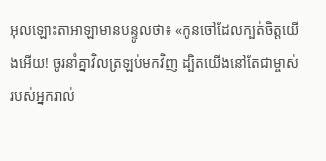អុលឡោះតាអាឡាមានបន្ទូលថា៖ «កូនចៅដែលក្បត់ចិត្តយើងអើយ! ចូរនាំគ្នាវិលត្រឡប់មកវិញ ដ្បិតយើងនៅតែជាម្ចាស់របស់អ្នករាល់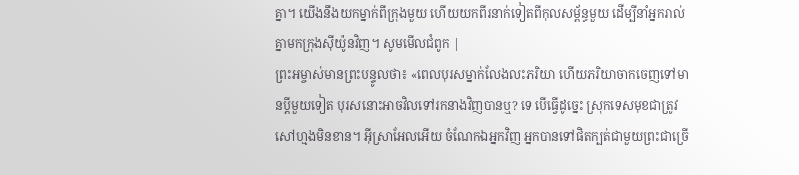គ្នា។ យើងនឹងយកម្នាក់ពីក្រុងមួយ ហើយយកពីរនាក់ទៀតពីកុលសម្ព័ន្ធមួយ ដើម្បីនាំអ្នករាល់គ្នាមកក្រុងស៊ីយ៉ូនវិញ។ សូមមើលជំពូក |
ព្រះអម្ចាស់មានព្រះបន្ទូលថា៖ «ពេលបុរសម្នាក់លែងលះភរិយា ហើយភរិយាចាកចេញទៅមានប្ដីមួយទៀត បុរសនោះអាចវិលទៅរកនាងវិញបានឬ? ទេ បើធ្វើដូច្នេះ ស្រុកទេសមុខជាត្រូវសៅហ្មងមិនខាន។ អ៊ីស្រាអែលអើយ ចំណែកឯអ្នកវិញ អ្នកបានទៅផិតក្បត់ជាមួយព្រះជាច្រើ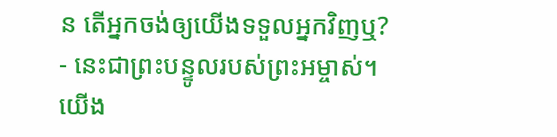ន តើអ្នកចង់ឲ្យយើងទទួលអ្នកវិញឬ? - នេះជាព្រះបន្ទូលរបស់ព្រះអម្ចាស់។
យើង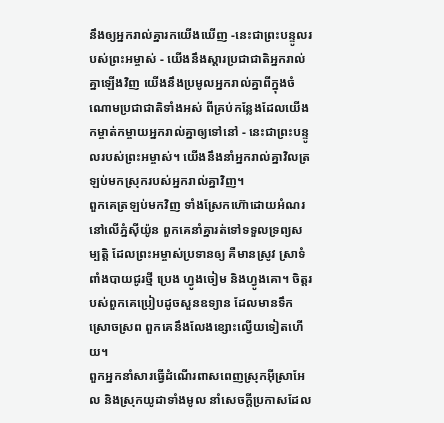នឹងឲ្យអ្នករាល់គ្នារកយើងឃើញ -នេះជាព្រះបន្ទូលរបស់ព្រះអម្ចាស់ - យើងនឹងស្ដារប្រជាជាតិអ្នករាល់គ្នាឡើងវិញ យើងនឹងប្រមូលអ្នករាល់គ្នាពីក្នុងចំណោមប្រជាជាតិទាំងអស់ ពីគ្រប់កន្លែងដែលយើងកម្ចាត់កម្ចាយអ្នករាល់គ្នាឲ្យទៅនៅ - នេះជាព្រះបន្ទូលរបស់ព្រះអម្ចាស់។ យើងនឹងនាំអ្នករាល់គ្នាវិលត្រឡប់មកស្រុករបស់អ្នករាល់គ្នាវិញ។
ពួកគេត្រឡប់មកវិញ ទាំងស្រែកហ៊ោដោយអំណរ នៅលើភ្នំស៊ីយ៉ូន ពួកគេនាំគ្នារត់ទៅទទួលទ្រព្យសម្បត្តិ ដែលព្រះអម្ចាស់ប្រទានឲ្យ គឺមានស្រូវ ស្រាទំពាំងបាយជូរថ្មី ប្រេង ហ្វូងចៀម និងហ្វូងគោ។ ចិត្តរបស់ពួកគេប្រៀបដូចសួនឧទ្យាន ដែលមានទឹកស្រោចស្រព ពួកគេនឹងលែងខ្សោះល្វើយទៀតហើយ។
ពួកអ្នកនាំសារធ្វើដំណើរពាសពេញស្រុកអ៊ីស្រាអែល និងស្រុកយូដាទាំងមូល នាំសេចក្ដីប្រកាសដែល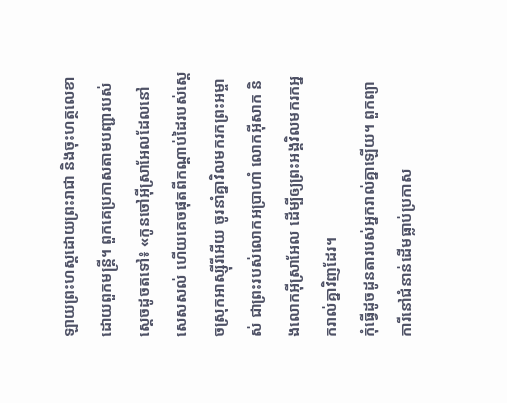ឡាយព្រះហស្ដដោយព្រះរាជា និងចុះហត្ថលេខាដោយពួកមន្ត្រី។ ពួកគេប្រកាសតាមបញ្ជារបស់ស្ដេចដូចតទៅ៖ «កូនចៅអ៊ីស្រាអែលដែលនៅសេសសល់ ហើយគេចផុតពីកណ្ដាប់ដៃរបស់ស្ដេចស្រុកអាស្ស៊ីរីអើយ ចូរនាំគ្នាវិលមករកព្រះអម្ចាស់ ជាព្រះរបស់លោកអប្រាហាំ លោកអ៊ីសាក និងលោកអ៊ីស្រាអែល ដើម្បីឲ្យព្រះអង្គវិលមករកអ្នករាល់គ្នាវិញដែរ។
កុំធ្វើដូចដូនតារបស់អ្នករាល់គ្នាឡើយ។ ពួកព្យាការីនៅជំនាន់ដើមធ្លាប់ប្រកាស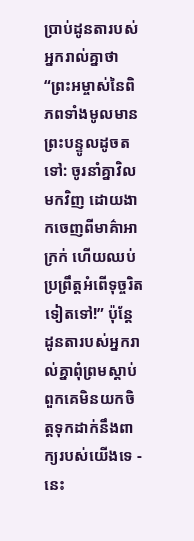ប្រាប់ដូនតារបស់អ្នករាល់គ្នាថា “ព្រះអម្ចាស់នៃពិភពទាំងមូលមានព្រះបន្ទូលដូចតទៅ: ចូរនាំគ្នាវិលមកវិញ ដោយងាកចេញពីមាគ៌ាអាក្រក់ ហើយឈប់ប្រព្រឹត្តអំពើទុច្ចរិតទៀតទៅ!” ប៉ុន្តែ ដូនតារបស់អ្នករាល់គ្នាពុំព្រមស្ដាប់ ពួកគេមិនយកចិត្តទុកដាក់នឹងពាក្យរបស់យើងទេ - នេះ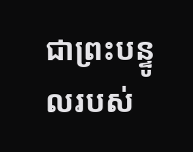ជាព្រះបន្ទូលរបស់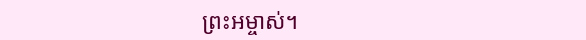ព្រះអម្ចាស់។